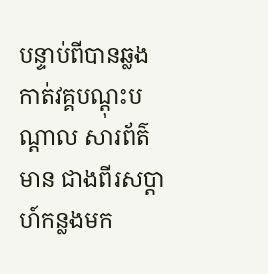បន្ទាប់ពីបានឆ្លងកាត់វគ្គបណ្ដុះបណ្ដាល សារព័ត៌មាន ជាងពីរសប្ដាហ៍កន្លងមក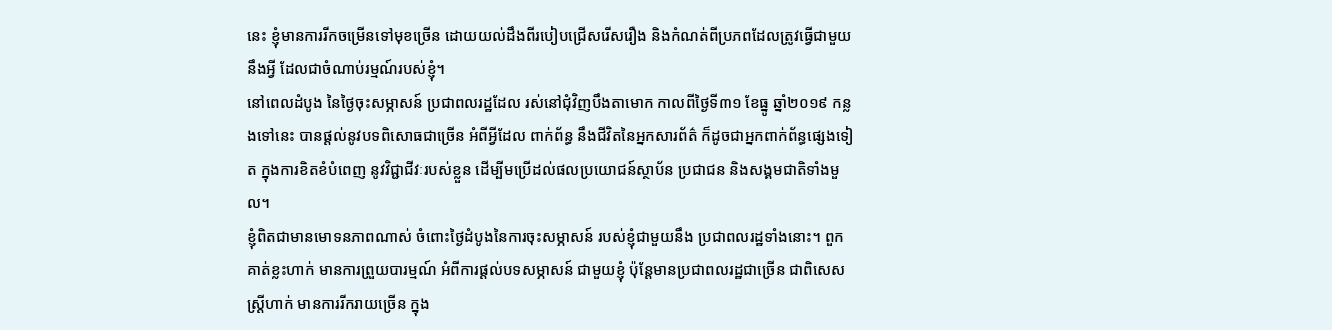នេះ ខ្ញុំមានការរីកចម្រើនទៅមុខច្រើន ដោយយល់ដឹងពីរបៀបជ្រើសរើសរឿង និងកំណត់ពីប្រភពដែលត្រូវធ្វើជាមួយនឹងអ្វី ដែលជាចំណាប់រម្មណ៍របស់ខ្ញុំ។
នៅពេលដំបូង នៃថ្ងៃចុះសម្ភាសន៍ ប្រជាពលរដ្ឋដែល រស់នៅជុំវិញបឹងតាមោក កាលពីថ្ងៃទី៣១ ខែធ្នូ ឆ្នាំ២០១៩ កន្លងទៅនេះ បានផ្ដល់នូវបទពិសោធជាច្រើន អំពីអ្វីដែល ពាក់ព័ន្ធ នឹងជីវិតនៃអ្នកសារព័ត៌ ក៏ដូចជាអ្នកពាក់ព័ន្ធផ្សេងទៀត ក្នុងការខិតខំបំពេញ នូវវិជ្ជាជីវៈរបស់ខ្លួន ដើម្បីមប្រើដល់ផលប្រយោជន៍ស្ថាប័ន ប្រជាជន និងសង្គមជាតិទាំងមួល។
ខ្ញុំពិតជាមានមោទនភាពណាស់ ចំពោះថ្ងៃដំបូងនៃការចុះសម្ភាសន៍ របស់ខ្ញុំជាមួយនឹង ប្រជាពលរដ្ឋទាំងនោះ។ ពួកគាត់ខ្លះហាក់ មានការព្រួយបារម្មណ៍ អំពីការផ្ដល់បទសម្ភាសន៍ ជាមួយខ្ញុំ ប៉ុន្ដែមានប្រជាពលរដ្ឋជាច្រើន ជាពិសេសស្ដ្រីហាក់ មានការរីករាយច្រើន ក្នុង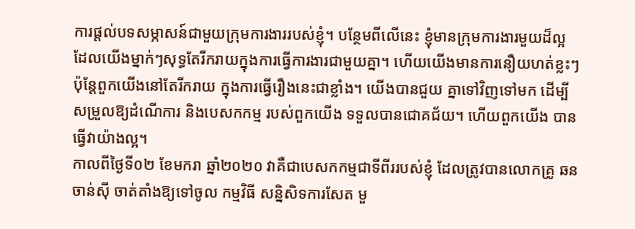ការផ្ដល់បទសម្ភាសន៍ជាមួយក្រុមការងាររបស់ខ្ញុំ។ បន្ថែមពីលើនេះ ខ្ញុំមានក្រុមការងារមួយដ៏ល្អ ដែលយើងម្នាក់ៗសុទ្ធតែរីករាយក្នុងការធ្វើការងារជាមួយគ្នា។ ហើយយើងមានការនឿយហត់ខ្លះៗ ប៉ុន្ដែពួកយើងនៅតែរីករាយ ក្នុងការធ្វើរឿងនេះជាខ្លាំង។ យើងបានជួយ គ្នាទៅវិញទៅមក ដើម្បីសម្រួលឱ្យដំណើការ និងបេសកកម្ម របស់ពួកយើង ទទួលបានជោគជ័យ។ ហើយពួកយើង បានធ្វើវាយ៉ាងល្អ។
កាលពីថ្ងៃទី០២ ខែមករា ឆ្នាំ២០២០ វាគឺជាបេសកកម្មជាទីពីររបស់ខ្ញុំ ដែលត្រូវបានលោកគ្រូ ឆន ចាន់ស៊ី ចាត់តាំងឱ្យទៅចូល កម្មវិធី សន្និសិទការសែត មួ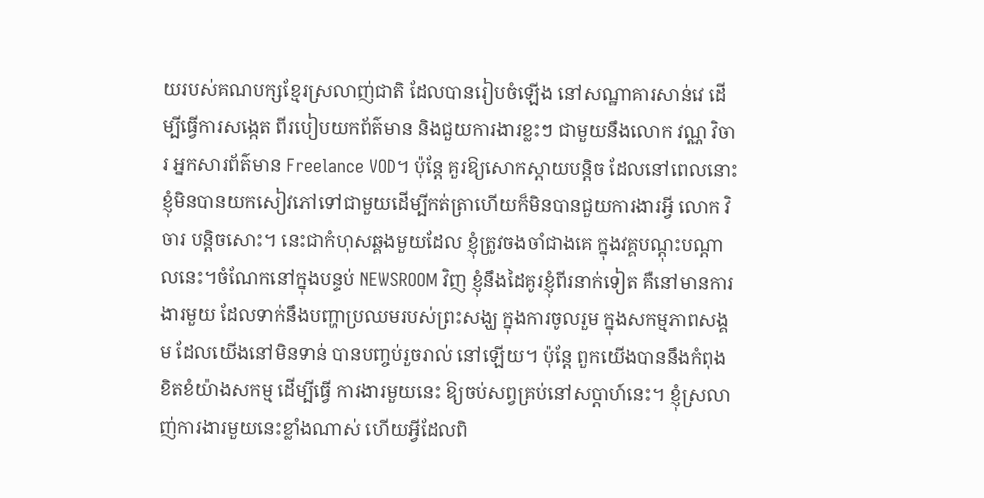យរបស់គណបក្សខ្មែរស្រលាញ់ជាតិ ដែលបានរៀបចំឡើង នៅសណ្ឋាគារសាន់វេ ដើម្បីធ្វើការសង្កេត ពីរបៀបយកព័ត៌មាន និងជួយការងារខ្លះៗ ជាមួយនឹងលោក វណ្ណ វិចារ អ្នកសារព័ត៌មាន Freelance VOD។ ប៉ុន្ដែ គួរឱ្យសោកស្ដាយបន្ដិច ដែលនៅពេលនោះ ខ្ញុំមិនបានយកសៀវភៅទៅជាមួយដើម្បីកត់ត្រាហើយក៏មិនបានជួយការងារអ្វី លោក វិចារ បន្ដិចសោះ។ នេះជាកំហុសឆ្គងមួយដែល ខ្ញុំត្រូវចងចាំជាងគេ ក្នុងវគ្គបណ្ដុះបណ្ដាលនេះ។ចំណែកនៅក្នុងបន្ទប់ NEWSROOM វិញ ខ្ញុំនឹងដៃគូរខ្ញុំពីរនាក់ទៀត គឺនៅមានការងារមួយ ដែលទាក់នឹងបញ្ហាប្រឈមរបស់ព្រះសង្ឃ ក្នុងការចូលរួម ក្នុងសកម្មភាពសង្គម ដែលយើងនៅមិនទាន់ បានបញ្ចប់រួចរាល់ នៅឡើយ។ ប៉ុន្ដែ ពួកយើងបាននឹងកំពុង ខិតខំយ៉ាងសកម្ម ដើម្បីធ្វើ ការងារមួយនេះ ឱ្យចប់សព្វគ្រប់នៅសប្ដាហ៍នេះ។ ខ្ញុំស្រលាញ់ការងារមួយនេះខ្លាំងណាស់ ហើយអ្វីដែលពិ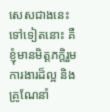សេសជាងនេះទៅទៀតនោះ គឺខ្ញុំមានមិត្ដភក្ដិរួមការងារដ៏ល្អ និងគ្រូណែនាំ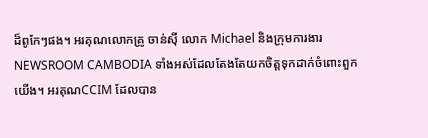ដ៏ពូកែៗផង។ អរគុណលោកគ្រូ ចាន់ស៊ី លោក Michael និងក្រុមការងារ NEWSROOM CAMBODIA ទាំងអស់ដែលតែងតែយកចិត្ដទុកដាក់ចំពោះពួកយើង។ អរគុណCCIM ដែលបាន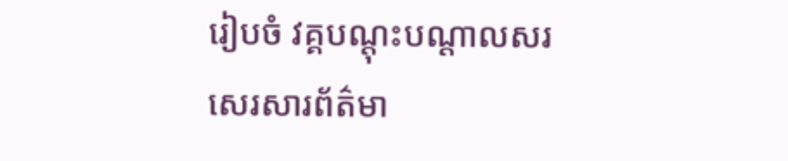រៀបចំ វគ្គបណ្ដុះបណ្ដាលសរសេរសារព័ត៌មា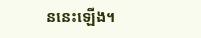ននេះឡើង។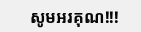សូមអរគុណ!!!